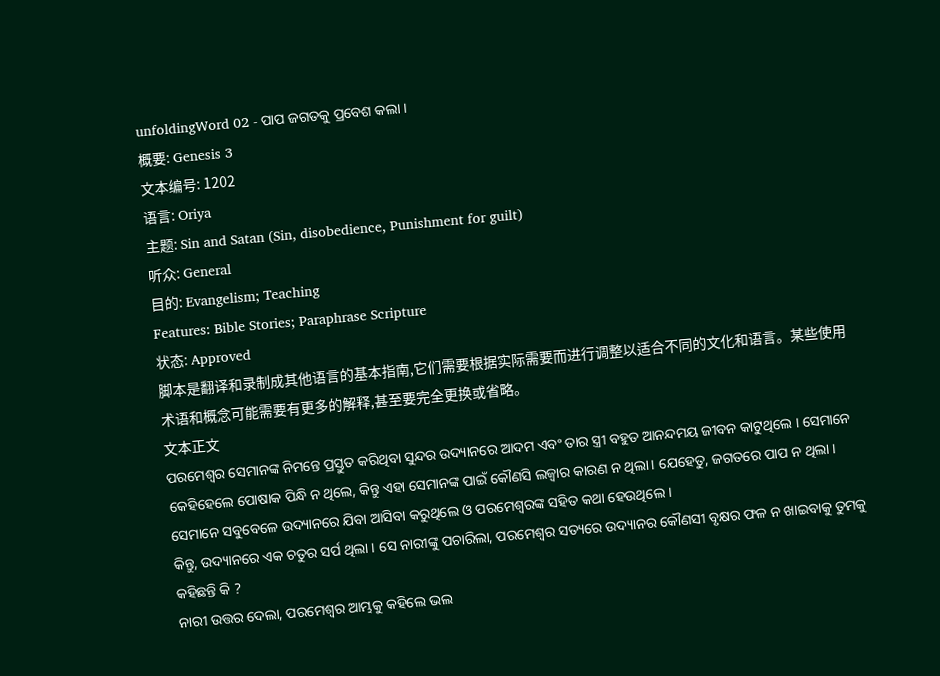unfoldingWord 02 - ପାପ ଜଗତକୁ ପ୍ରବେଶ କଲା ।
概要: Genesis 3
文本编号: 1202
语言: Oriya
主题: Sin and Satan (Sin, disobedience, Punishment for guilt)
听众: General
目的: Evangelism; Teaching
Features: Bible Stories; Paraphrase Scripture
状态: Approved
脚本是翻译和录制成其他语言的基本指南,它们需要根据实际需要而进行调整以适合不同的文化和语言。某些使用术语和概念可能需要有更多的解释,甚至要完全更换或省略。
文本正文
ପରମେଶ୍ଵର ସେମାନଙ୍କ ନିମନ୍ତେ ପ୍ରସ୍ତୁତ କରିଥିବା ସୁନ୍ଦର ଉଦ୍ୟାନରେ ଆଦମ ଏବଂ ତାର ସ୍ତ୍ରୀ ବହୁତ ଆନନ୍ଦମୟ ଜୀବନ କାଟୁଥିଲେ । ସେମାନେ କେହିହେଲେ ପୋଷାକ ପିନ୍ଧି ନ ଥିଲେ, କିନ୍ତୁ ଏହା ସେମାନଙ୍କ ପାଇଁ କୌଣସି ଲଜ୍ବାର କାରଣ ନ ଥିଲା। ଯେହେତୁ, ଜଗତରେ ପାପ ନ ଥିଲା । ସେମାନେ ସବୁବେଳେ ଉଦ୍ୟାନରେ ଯିବା ଆସିବା କରୁଥିଲେ ଓ ପରମେଶ୍ଵରଙ୍କ ସହିତ କଥା ହେଉଥିଲେ ।
କିନ୍ତୁ, ଉଦ୍ୟାନରେ ଏକ ଚତୁର ସର୍ପ ଥିଲା । ସେ ନାରୀଙ୍କୁ ପଚାରିଲା, ପରମେଶ୍ଵର ସତ୍ୟରେ ଉଦ୍ୟାନର କୌଣସୀ ବୃକ୍ଷର ଫଳ ନ ଖାଇବାକୁ ତୁମକୁ କହିଛନ୍ତି କି ?
ନାରୀ ଉତ୍ତର ଦେଲା, ପରମେଶ୍ଵର ଆମ୍ଭକୁ କହିଲେ ଭଲ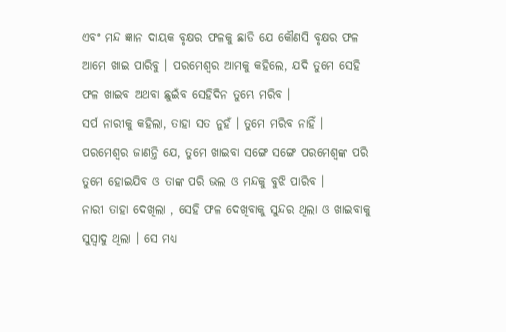ଏବଂ ମନ୍ଦ ଜ୍ଞାନ ଦାୟକ ବୃକ୍ଷର ଫଳକୁ ଛାଡି ଯେ କୌଣସି ବୃକ୍ଷର ଫଳ ଆମେ ଖାଇ ପାରିବୁ । ପରମେଶ୍ଵର ଆମକୁ କହିଲେ, ଯଦି ତୁମେ ସେହି ଫଳ ଖାଇବ ଅଥବା ଛୁଇଁବ ସେହିଦିନ ତୁମ୍ଭେ ମରିବ ।
ସର୍ପ ନାରୀକୁ କହିଲା, ତାହା ସତ ନୁହଁ । ତୁମେ ମରିବ ନାହିଁ । ପରମେଶ୍ଵର ଜାଣନ୍ତି ଯେ, ତୁମେ ଖାଇବା ସଙ୍ଗେ ସଙ୍ଗେ ପରମେଶ୍ଵଙ୍କ ପରି ତୁମେ ହୋଇଯିବ ଓ ତାଙ୍କ ପରି ଭଲ ଓ ମନ୍ଦକୁ ବୁଝି ପାରିବ ।
ନାରୀ ତାହା ଦେଖିଲା , ସେହି ଫଳ ଦେଖିବାକୁ ସୁନ୍ଦର ଥିଲା ଓ ଖାଇବାକୁ ସୁସ୍ଵାଦୁ ଥିଲା । ସେ ମଧ୍ୟ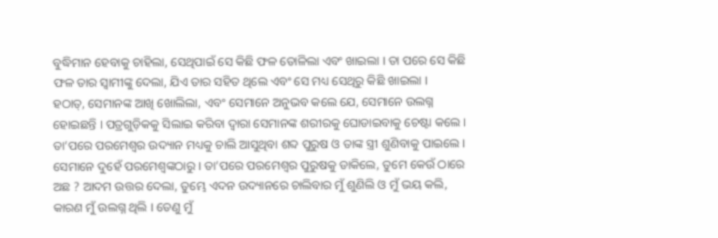ବୁଦ୍ଧିମାନ ହେବାକୁ ଚାହିଲା, ସେଥିପାଇଁ ସେ କିଛି ଫଳ ତୋଳିଲା ଏବଂ ଖାଇଲା । ତା ପରେ ସେ କିଛି ଫଳ ତାର ସ୍ବାମୀଙ୍କୁ ଦେଲା, ଯିଏ ତାର ସହିତ ଥିଲେ ଏବଂ ସେ ମଧ୍ୟ ସେଥିରୁ କିଛି ଖାଇଲା ।
ହଠାତ୍, ସେମାନଙ୍କ ଆଖି ଖୋଲିଲା, ଏବଂ ସେମାନେ ଅନୁଭବ କଲେ ଯେ, ସେମାନେ ଉଲଗ୍ନ ହୋଇଛନ୍ତି । ପତ୍ରଗୁଡ଼ିକକୁ ସିଲାଇ କରିବା ଦ୍ଵାରା ସେମାନଙ୍କ ଶରୀରକୁ ଘୋଡାଇବାକୁ ଚେଷ୍ଟା କଲେ ।
ତା’ପରେ ପରମେଶ୍ଵର ଉଦ୍ୟାନ ମଧ୍ୟକୁ ଚାଲି ଆସୁଥିବା ଶବ୍ଦ ପୁରୁଷ ଓ ତାଙ୍କ ସ୍ତ୍ରୀ ଶୁଣିବାକୁ ପାଇଲେ । ସେମାନେ ଦୁହେଁ ପରମେଶ୍ଵଙ୍କଠାରୁ । ତା’ପରେ ପରମେଶ୍ଵର ପୁରୁଷକୁ ଡାକିଲେ, ତୁମେ କେଉଁ ଠାରେ ଅଛ ? ଆଦମ ଉତ୍ତର ଦେଲା, ତୁମ୍ଭେ ଏଦନ ଉଦ୍ୟାନରେ ଚାଲିବାର ମୁଁ ଶୁଣିଲି ଓ ମୁଁ ଭୟ କଲି, କାରଣ ମୁଁ ଉଲଗ୍ନ ଥିଲି । ତେଣୁ ମୁଁ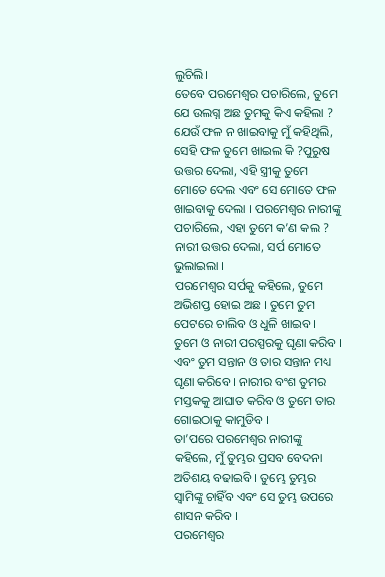ଲୁଚିଲି।
ତେବେ ପରମେଶ୍ଵର ପଚାରିଲେ, ତୁମେ ଯେ ଉଲଗ୍ନ ଅଛ ତୁମକୁ କିଏ କହିଲା ? ଯେଉଁ ଫଳ ନ ଖାଇବାକୁ ମୁଁ କହିଥିଲି, ସେହି ଫଳ ତୁମେ ଖାଇଲ କି ?ପୁରୁଷ ଉତ୍ତର ଦେଲା, ଏହି ସ୍ତ୍ରୀକୁ ତୁମେ ମୋତେ ଦେଲ ଏବଂ ସେ ମୋତେ ଫଳ ଖାଇବାକୁ ଦେଲା । ପରମେଶ୍ଵର ନାରୀଙ୍କୁ ପଚାରିଲେ, ଏହା ତୁମେ କ’ଣ କଲ ? ନାରୀ ଉତ୍ତର ଦେଲା, ସର୍ପ ମୋତେ ଭୁଲାଇଲା ।
ପରମେଶ୍ଵର ସର୍ପକୁ କହିଲେ, ତୁମେ ଅଭିଶପ୍ତ ହୋଇ ଅଛ । ତୁମେ ତୁମ ପେଟରେ ଚାଲିବ ଓ ଧୁଳି ଖାଇବ । ତୁମେ ଓ ନାରୀ ପରସ୍ପରକୁ ଘୃଣା କରିବ । ଏବଂ ତୁମ ସନ୍ତାନ ଓ ତାର ସନ୍ତାନ ମଧ୍ୟ ଘୃଣା କରିବେ । ନାରୀର ବଂଶ ତୁମର ମସ୍ତକକୁ ଆଘାତ କରିବ ଓ ତୁମେ ତାର ଗୋଇଠାକୁ କାମୁଡିବ ।
ତା’ପରେ ପରମେଶ୍ଵର ନାରୀଙ୍କୁ କହିଲେ, ମୁଁ ତୁମ୍ଭର ପ୍ରସବ ବେଦନା ଅତିଶୟ ବଢାଇବି । ତୁମ୍ଭେ ତୁମ୍ଭର ସ୍ଵାମିଙ୍କୁ ଚାହିଁବ ଏବଂ ସେ ତୁମ୍ଭ ଉପରେ ଶାସନ କରିବ ।
ପରମେଶ୍ଵର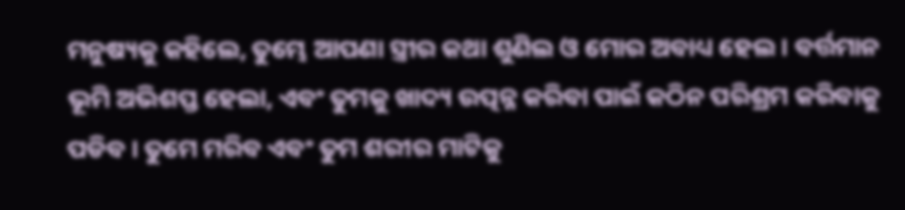ମନୁଷ୍ୟକୁ କହିଲେ, ତୁମ୍ଭେ ଆପଣା ସ୍ତ୍ରୀର କଥା ଶୁଣିଲ ଓ ମୋର ଅବାଧ୍ୟ ହେଲ । ବର୍ତ୍ତମାନ ଭୂମି ଅଭିଶପ୍ତ ହେଲା, ଏବଂ ତୁମକୁ ଖାଦ୍ୟ ଉତ୍ପନ୍ନ କରିବା ପାଇଁ କଠିନ ପରିଶ୍ରମ କରିବାକୁ ପଡିବ । ତୁମେ ମରିବ ଏବଂ ତୁମ ଶରୀର ମାଟିକୁ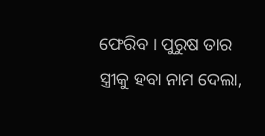ଫେରିବ । ପୁରୁଷ ତାର ସ୍ତ୍ରୀକୁ ହବା ନାମ ଦେଲା,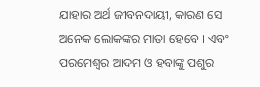ଯାହାର ଅର୍ଥ ଜୀବନଦାୟୀ, କାରଣ ସେ ଅନେକ ଲୋକଙ୍କର ମାତା ହେବେ । ଏବଂ ପରମେଶ୍ଵର ଆଦମ ଓ ହବାଙ୍କୁ ପଶୁର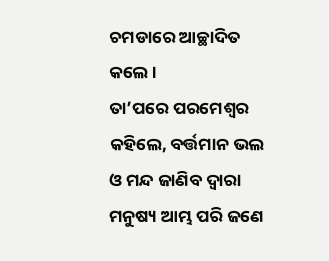ଚମଡାରେ ଆଚ୍ଛାଦିତ କଲେ ।
ତା’ପରେ ପରମେଶ୍ଵର କହିଲେ, ବର୍ତ୍ତମାନ ଭଲ ଓ ମନ୍ଦ ଜାଣିବ ଦ୍ବାରା ମନୁଷ୍ୟ ଆମ୍ଭ ପରି ଜଣେ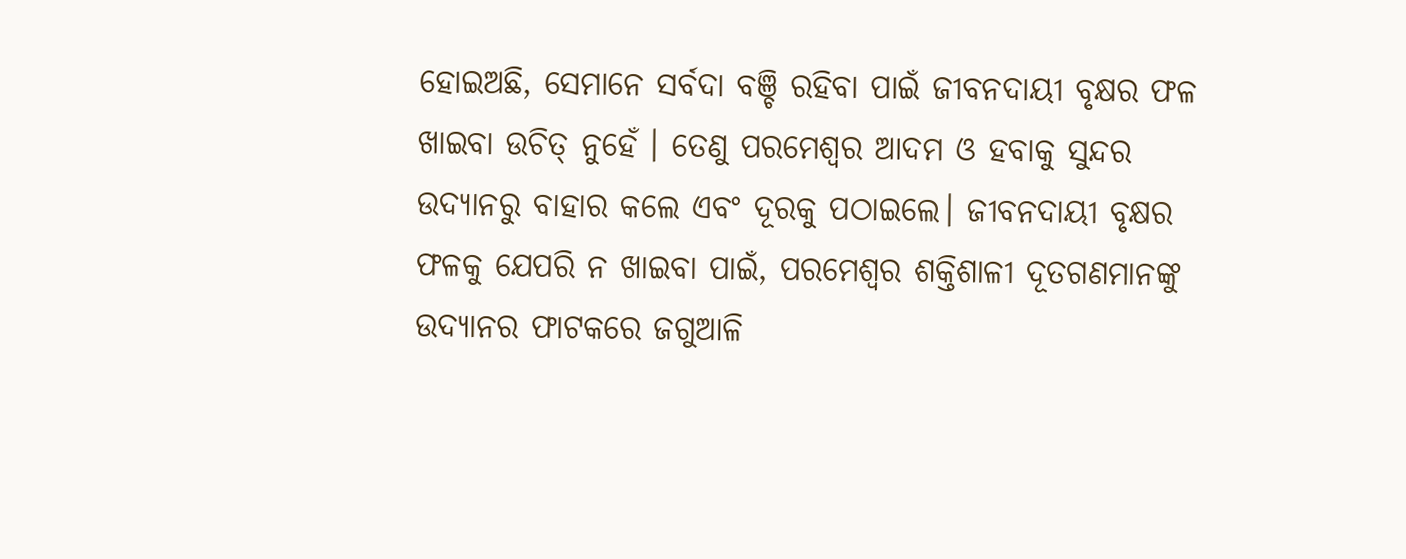ହୋଇଅଛି, ସେମାନେ ସର୍ବଦା ବଞ୍ଚି ରହିବା ପାଇଁ ଜୀବନଦାୟୀ ବୃକ୍ଷର ଫଳ ଖାଇବା ଉଚିତ୍ ନୁହେଁ । ତେଣୁ ପରମେଶ୍ଵର ଆଦମ ଓ ହବାକୁ ସୁନ୍ଦର ଉଦ୍ୟାନରୁ ବାହାର କଲେ ଏବଂ ଦୂରକୁ ପଠାଇଲେ। ଜୀବନଦାୟୀ ବୃକ୍ଷର ଫଳକୁ ଯେପରି ନ ଖାଇବା ପାଇଁ, ପରମେଶ୍ଵର ଶକ୍ତିଶାଳୀ ଦୂତଗଣମାନଙ୍କୁ ଉଦ୍ୟାନର ଫାଟକରେ ଜଗୁଆଳି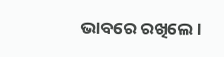ଭାବରେ ରଖିଲେ ।